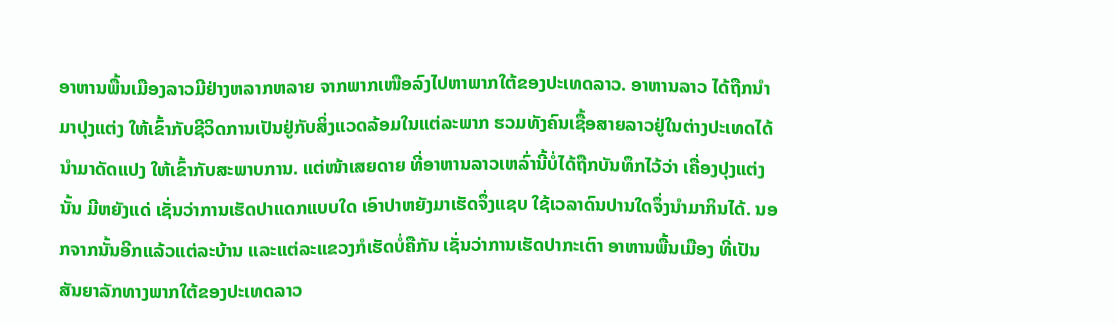ອາຫານພື້ນເມືອງລາວມີຢ່າງຫລາກຫລາຍ ຈາກພາກເໜືອລົງໄປຫາພາກໃຕ້ຂອງປະເທດລາວ. ອາຫານລາວ ໄດ້ຖືກນຳມາປຸງແຕ່ງ ໃຫ້ເຂົ້າກັບຊີວິດການເປັນຢູ່ກັບສິ່ງແວດລ້ອມໃນແຕ່ລະພາກ ຮວມທັງຄົນເຊື້ອສາຍລາວຢູ່ໃນຕ່າງປະເທດໄດ້ນຳມາດັດແປງ ໃຫ້ເຂົ້າກັບສະພາບການ. ແຕ່ໜ້າເສຍດາຍ ທີ່ອາຫານລາວເຫລົ່ານີ້ບໍ່ໄດ້ຖືກບັນທຶກໄວ້ວ່າ ເຄື່ອງປຸງແຕ່ງນັ້ນ ມີຫຍັງແດ່ ເຊັ່ນວ່າການເຮັດປາແດກແບບໃດ ເອົາປາຫຍັງມາເຮັດຈຶ່ງແຊບ ໃຊ້ເວລາດົນປານໃດຈຶ່ງນຳມາກິນໄດ້. ນອກຈາກນັ້ນອີກແລ້ວແຕ່ລະບ້ານ ແລະແຕ່ລະແຂວງກໍເຮັດບໍ່ຄືກັນ ເຊັ່ນວ່າການເຮັດປາກະເຕົາ ອາຫານພື້ນເມືອງ ທີ່ເປັນສັນຍາລັກທາງພາກໃຕ້ຂອງປະເທດລາວ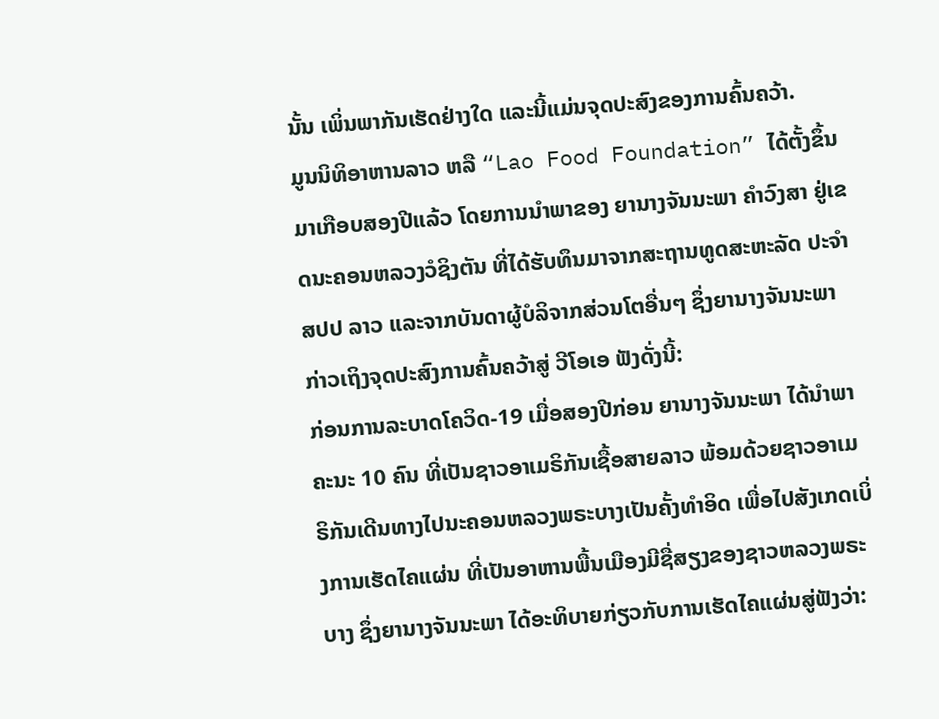ນັ້ນ ເພິ່ນພາກັນເຮັດຢ່າງໃດ ແລະນີ້ແມ່ນຈຸດປະສົງຂອງການຄົ້ນຄວ້າ.
ມູນນິທິອາຫານລາວ ຫລື “Lao Food Foundation” ໄດ້ຕັ້ງຂຶ້ນມາເກືອບສອງປີແລ້ວ ໂດຍການນຳພາຂອງ ຍານາງຈັນນະພາ ຄຳວົງສາ ຢູ່ເຂດນະຄອນຫລວງວໍຊິງຕັນ ທີ່ໄດ້ຮັບທຶນມາຈາກສະຖານທູດສະຫະລັດ ປະຈຳ ສປປ ລາວ ແລະຈາກບັນດາຜູ້ບໍລິຈາກສ່ວນໂຕອື່ນໆ ຊຶ່ງຍານາງຈັນນະພາ ກ່າວເຖິງຈຸດປະສົງການຄົ້ນຄວ້າສູ່ ວີໂອເອ ຟັງດັ່ງນີ້:
ກ່ອນການລະບາດໂຄວິດ-19 ເມື່ອສອງປີກ່ອນ ຍານາງຈັນນະພາ ໄດ້ນຳພາຄະນະ 10 ຄົນ ທີ່ເປັນຊາວອາເມຣິກັນເຊື້ອສາຍລາວ ພ້ອມດ້ວຍຊາວອາເມຣິກັນເດີນທາງໄປນະຄອນຫລວງພຣະບາງເປັນຄັ້ງທຳອິດ ເພື່ອໄປສັງເກດເບິ່ງການເຮັດໄຄແຜ່ນ ທີ່ເປັນອາຫານພື້ນເມືອງມີຊື່ສຽງຂອງຊາວຫລວງພຣະບາງ ຊຶ່ງຍານາງຈັນນະພາ ໄດ້ອະທິບາຍກ່ຽວກັບການເຮັດໄຄແຜ່ນສູ່ຟັງວ່າ: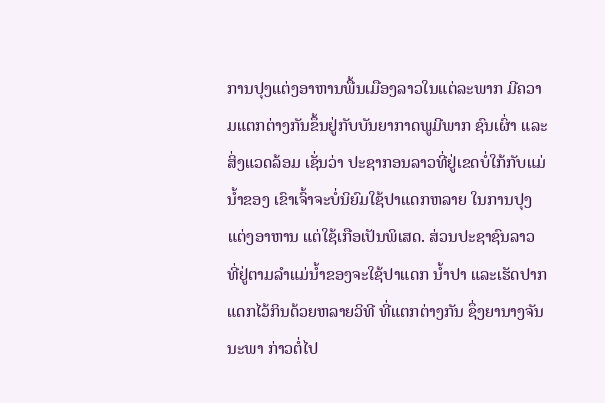ການປຸງແຕ່ງອາຫານພື້ນເມືອງລາວໃນແຕ່ລະພາກ ມີຄວາມແຕກຕ່າງກັນຂຶ້ນຢູ່ກັບບັນຍາກາດພູມີພາກ ຊົນເຜົ່າ ແລະສິ່ງແວດລ້ອມ ເຊັ່ນວ່າ ປະຊາກອນລາວທີ່ຢູ່ເຂດບໍ່ໃກ້ກັບແມ່ນ້ຳຂອງ ເຂົາເຈົ້າຈະບໍ່ນິຍົມໃຊ້ປາແດກຫລາຍ ໃນການປຸງແຕ່ງອາຫານ ແຕ່ໃຊ້ເກືອເປັນພິເສດ. ສ່ວນປະຊາຊົນລາວ ທີ່ຢູ່ຕາມລຳແມ່ນ້ຳຂອງຈະໃຊ້ປາແດກ ນ້ຳປາ ແລະເຮັດປາກແດກໄວ້ກິນດ້ວຍຫລາຍວິທີ ທີ່ແຕກຕ່າງກັນ ຊຶ່ງຍານາງຈັນນະພາ ກ່າວຕໍ່ໄປ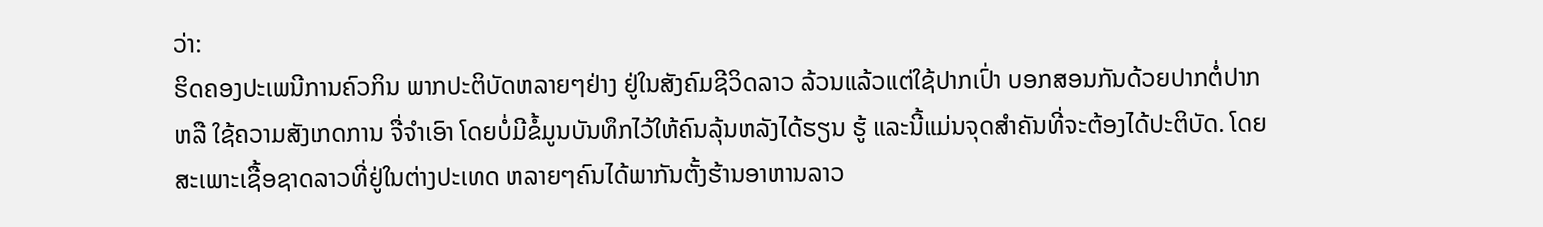ວ່າ:
ຮິດຄອງປະເພນີການຄົວກິນ ພາກປະຕິບັດຫລາຍໆຢ່າງ ຢູ່ໃນສັງຄົມຊີວິດລາວ ລ້ວນແລ້ວແຕ່ໃຊ້ປາກເປົ່າ ບອກສອນກັນດ້ວຍປາກຕໍ່ປາກ ຫລື ໃຊ້ຄວາມສັງເກດການ ຈື່ຈຳເອົາ ໂດຍບໍ່ມີຂໍ້ມູນບັນທຶກໄວ້ໃຫ້ຄົນລຸ້ນຫລັງໄດ້ຮຽນ ຮູ້ ແລະນີ້ແມ່ນຈຸດສຳຄັນທີ່ຈະຕ້ອງໄດ້ປະຕິບັດ. ໂດຍສະເພາະເຊື້ອຊາດລາວທີ່ຢູ່ໃນຕ່າງປະເທດ ຫລາຍໆຄົນໄດ້ພາກັນຕັ້ງຮ້ານອາຫານລາວ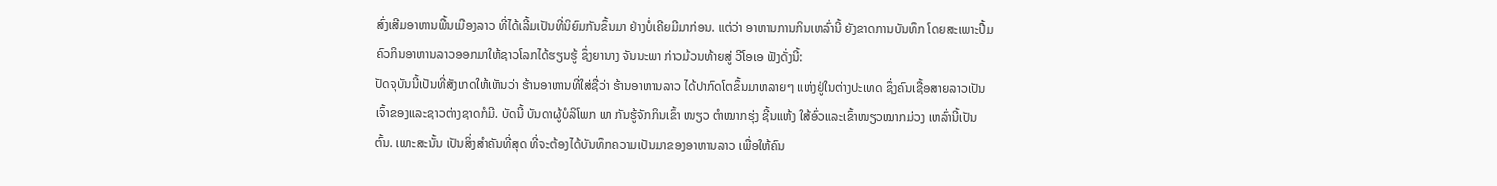ສົ່ງເສີມອາຫານພື້ນເມືອງລາວ ທີ່ໄດ້ເລີ້ມເປັນທີ່ນິຍົມກັນຂຶ້ນມາ ຢ່າງບໍ່ເຄີຍມີມາກ່ອນ. ແຕ່ວ່າ ອາຫານການກິນເຫລົ່ານີ້ ຍັງຂາດການບັນທຶກ ໂດຍສະເພາະປື້ມຄົວກິນອາຫານລາວອອກມາໃຫ້ຊາວໂລກໄດ້ຮຽນຮູ້ ຊຶ່ງຍານາງ ຈັນນະພາ ກ່າວມ້ວນທ້າຍສູ່ ວີໂອເອ ຟັງດັ່ງນີ້:
ປັດຈຸບັນນີ້ເປັນທີ່ສັງເກດໃຫ້ເຫັນວ່າ ຮ້ານອາຫານທີ່ໃສ່ຊື່ວ່າ ຮ້ານອາຫານລາວ ໄດ້ປາກົດໂຕຂຶ້ນມາຫລາຍໆ ແຫ່ງຢູ່ໃນຕ່າງປະເທດ ຊຶ່ງຄົນເຊື້ອສາຍລາວເປັນເຈົ້າຂອງແລະຊາວຕ່າງຊາດກໍມີ. ບັດນີ້ ບັນດາຜູ້ບໍລິໂພກ ພາ ກັນຮູ້ຈັກກິນເຂົ້າ ໜຽວ ຕຳໝາກຮຸ່ງ ຊີ້ນແຫ້ງ ໃສ້ອົ່ວແລະເຂົ້າໜຽວໝາກມ່ວງ ເຫລົ່ານີ້ເປັນຕົ້ນ. ເພາະສະນັ້ນ ເປັນສິ່ງສຳຄັນທີ່ສຸດ ທີ່ຈະຕ້ອງໄດ້ບັນທຶກຄວາມເປັນມາຂອງອາຫານລາວ ເພື່ອໃຫ້ຄົນ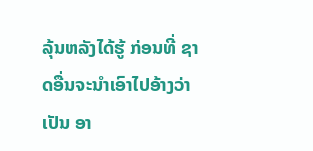ລຸ້ນຫລັງໄດ້ຮູ້ ກ່ອນທີ່ ຊາດອື່ນຈະນຳເອົາໄປອ້າງວ່າເປັນ ອາ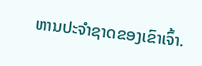ຫານປະຈຳຊາດຂອງເຂົາເຈົ້າ.